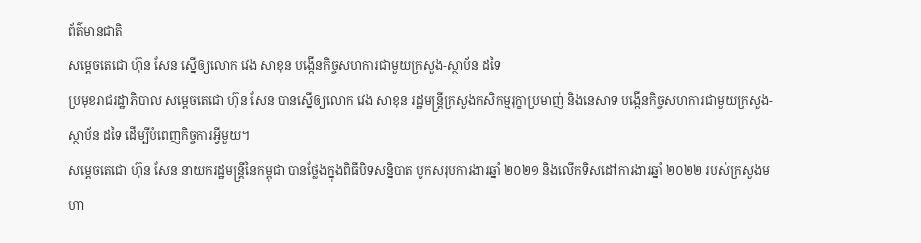ព័ត៌មានជាតិ
សម្ដេចតេជោ ហ៊ុន សែន ស្នើឲ្យលោក វេង សាខុន បង្កើនកិច្ចសហការជាមួយក្រសួង-ស្ថាប័ន ដទៃ
ប្រមុខរាជរដ្ឋាភិបាល សម្ដេចតេជោ ហ៊ុន សែន បានស្នើឲ្យលោក វេង សាខុន រដ្ឋមន្ត្រីក្រសួងកសិកម្មរុក្ខាប្រមាញ់ និងនេសាទ បង្កើនកិច្ចសហការជាមួយក្រសួង-ស្ថាប័ន ដទៃ ដើម្បីបំពេញកិច្ចការអ្វីមួយ។
សម្ដេចតេជោ ហ៊ុន សែន នាយករដ្ឋមន្ត្រីនៃកម្ពុជា បានថ្លែងក្នុងពិធីបិទសន្និបាត បូកសរុបការងារឆ្នាំ ២០២១ និងលើកទិសដៅការងារឆ្នាំ ២០២២ របស់ក្រសួងមហា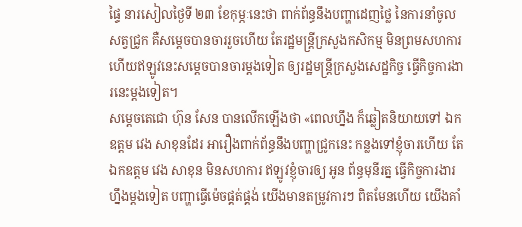ផ្ទៃ នារសៀលថ្ងៃទី ២៣ ខែកុម្ភៈនេះថា ពាក់ព័ន្ធនឹងបញ្ហាដេញថ្លៃ នៃការនាំចូលសត្វជ្រូក គឺសម្ដេចបានចាររួចហើយ តែរដ្ឋមន្ត្រីក្រសួងកសិកម្ម មិនព្រមសហការ ហើយឥឡូវនេះសម្ដេចបានចារម្ដងទៀត ឲ្យរដ្ឋមន្ត្រីក្រសួងសេដ្ឋកិច្ច ធ្វើកិច្ចការងារនេះម្ដងទៀត។
សម្ដេចតេជោ ហ៊ុន សែន បានលើកឡើងថា «ពេលហ្នឹង ក៏ឆ្លៀតនិយាយទៅ ឯកឧត្ដម វេង សាខុនដែរ អារឿងពាក់ព័ន្ធនឹងបញ្ហាជ្រូកនេះ កន្លងទៅខ្ញុំចារហើយ តែឯកឧត្ដម វេង សាខុន មិនសហការ ឥឡូវខ្ញុំចារឲ្យ អូន ព័ន្ធមុនីរត្ន ធ្វើកិច្ចការងារហ្នឹងម្ដងទៀត បញ្ហាធ្វើម៉េចផ្គត់ផ្គង់ យើងមានតម្រូវការៗ ពិតមែនហើយ យើងគាំ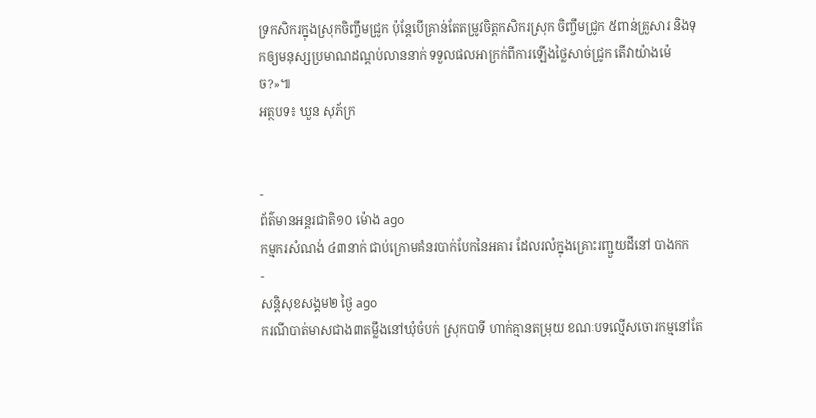ទ្រកសិករក្នុងស្រុកចិញ្ចឹមជ្រូក ប៉ុន្តែបើគ្រាន់តែតម្រូវចិត្តកសិករស្រុក ចិញ្ចឹមជ្រូក ៥ពាន់គ្រួសារ និងទុកឲ្យមនុស្សប្រមាណដណ្ដប់លាននាក់ ទទួលផលអាក្រក់ពីការឡើងថ្លៃសាច់ជ្រូក តើវាយ៉ាងម៉េច?»៕
អត្ថបទ៖ ឃួន សុភ័ក្រ


-
ព័ត៌មានអន្ដរជាតិ១០ ម៉ោង ago
កម្មករសំណង់ ៤៣នាក់ ជាប់ក្រោមគំនរបាក់បែកនៃអគារ ដែលរលំក្នុងគ្រោះរញ្ជួយដីនៅ បាងកក
-
សន្តិសុខសង្គម២ ថ្ងៃ ago
ករណីបាត់មាសជាង៣តម្លឹងនៅឃុំចំបក់ ស្រុកបាទី ហាក់គ្មានតម្រុយ ខណៈបទល្មើសចោរកម្មនៅតែ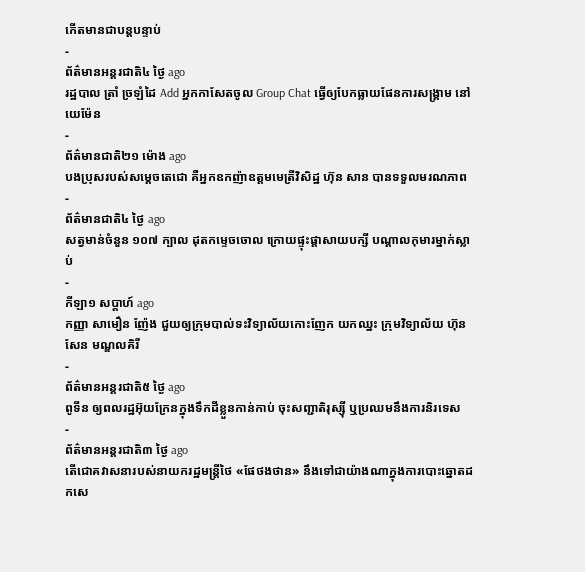កើតមានជាបន្តបន្ទាប់
-
ព័ត៌មានអន្ដរជាតិ៤ ថ្ងៃ ago
រដ្ឋបាល ត្រាំ ច្រឡំដៃ Add អ្នកកាសែតចូល Group Chat ធ្វើឲ្យបែកធ្លាយផែនការសង្គ្រាម នៅយេម៉ែន
-
ព័ត៌មានជាតិ២១ ម៉ោង ago
បងប្រុសរបស់សម្ដេចតេជោ គឺអ្នកឧកញ៉ាឧត្តមមេត្រីវិសិដ្ឋ ហ៊ុន សាន បានទទួលមរណភាព
-
ព័ត៌មានជាតិ៤ ថ្ងៃ ago
សត្វមាន់ចំនួន ១០៧ ក្បាល ដុតកម្ទេចចោល ក្រោយផ្ទុះផ្ដាសាយបក្សី បណ្តាលកុមារម្នាក់ស្លាប់
-
កីឡា១ សប្តាហ៍ ago
កញ្ញា សាមឿន ញ៉ែង ជួយឲ្យក្រុមបាល់ទះវិទ្យាល័យកោះញែក យកឈ្នះ ក្រុមវិទ្យាល័យ ហ៊ុនសែន មណ្ឌលគិរី
-
ព័ត៌មានអន្ដរជាតិ៥ ថ្ងៃ ago
ពូទីន ឲ្យពលរដ្ឋអ៊ុយក្រែនក្នុងទឹកដីខ្លួនកាន់កាប់ ចុះសញ្ជាតិរុស្ស៊ី ឬប្រឈមនឹងការនិរទេស
-
ព័ត៌មានអន្ដរជាតិ៣ ថ្ងៃ ago
តើជោគវាសនារបស់នាយករដ្ឋមន្ត្រីថៃ «ផែថងថាន» នឹងទៅជាយ៉ាងណាក្នុងការបោះឆ្នោតដកសេ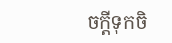ចក្តីទុកចិ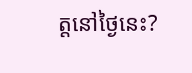ត្តនៅថ្ងៃនេះ?